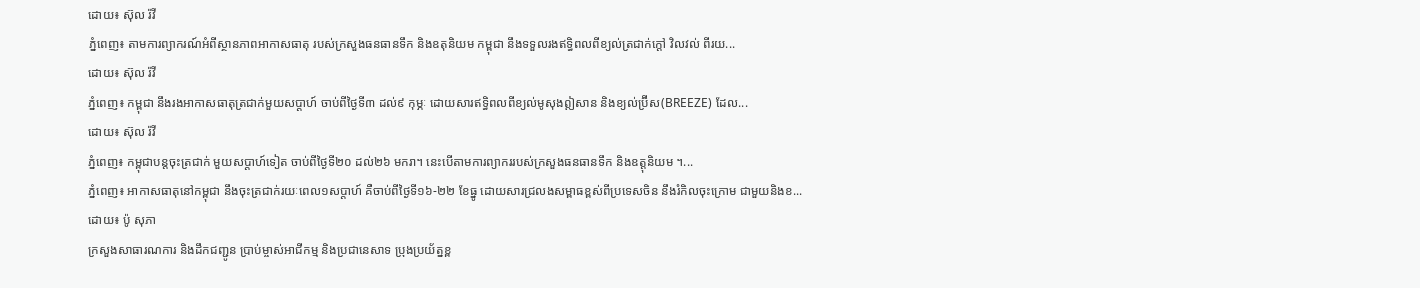ដោយ៖ ស៊ុល រ៉វី
ភ្នំពេញ៖ តាមការព្យាករណ៍អំពីស្ថានភាពអាកាសធាតុ របស់ក្រសួងធនធានទឹក និងឧតុនិយម កម្ពុជា នឹងទទួលរងឥទ្ធិពលពីខ្យល់ត្រជាក់ក្ដៅ វិលវល់ ពីរយ...
ដោយ៖ ស៊ុល រ៉វី
ភ្នំពេញ៖ កម្ពុជា នឹងរងអាកាសធាតុត្រជាក់មួយសប្ដាហ៍ ចាប់ពីថ្ងៃទី៣ ដល់៩ កុម្ភៈ ដោយសារឥទ្ធិពលពីខ្យល់មូសុងឦសាន និងខ្យល់ប្រ៊ីស(BREEZE) ដែល...
ដោយ៖ ស៊ុល រ៉វី
ភ្នំពេញ៖ កម្ពុជាបន្តចុះត្រជាក់ មួយសប្ដាហ៍ទៀត ចាប់ពីថ្ងៃទី២០ ដល់២៦ មករា។ នេះបើតាមការព្យាកររបស់ក្រសួងធនធានទឹក និងឧត្តុនិយម ។...
ភ្នំពេញ៖ អាកាសធាតុនៅកម្ពុជា នឹងចុះត្រជាក់រយៈពេល១សប្ដាហ៍ គឺចាប់ពីថ្ងៃទី១៦-២២ ខែធ្នូ ដោយសារជ្រលងសម្ពាធខ្ពស់ពីប្រទេសចិន នឹងរំកិលចុះក្រោម ជាមួយនិងខ...
ដោយ៖ ប៉ូ សុភា
ក្រសួងសាធារណការ និងដឹកជញ្ជូន ប្រាប់ម្ចាស់អាជីកម្ម និងប្រជានេសាទ ប្រុងប្រយ័ត្នខ្ព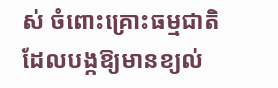ស់ ចំពោះគ្រោះធម្មជាតិ ដែលបង្កឱ្យមានខ្យល់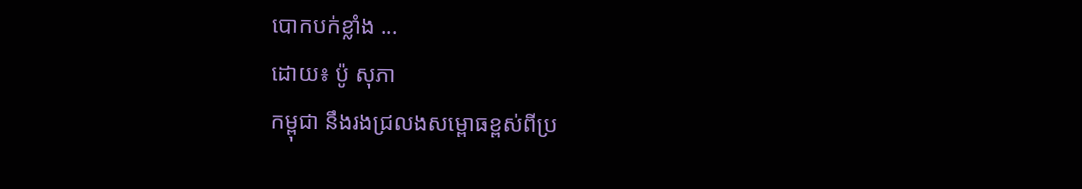បោកបក់ខ្លាំង ...
ដោយ៖ ប៉ូ សុភា
កម្ពុជា នឹងរងជ្រលងសម្ពោធខ្ពស់ពីប្រ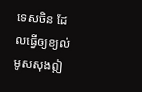ទេសចិន ដែលធ្វើឲ្យខ្យល់មូសសុងឦ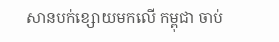សានបក់ខ្សោយមកលើ កម្ពុជា ចាប់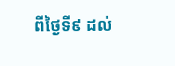ពីថ្ងៃទី៩ ដល់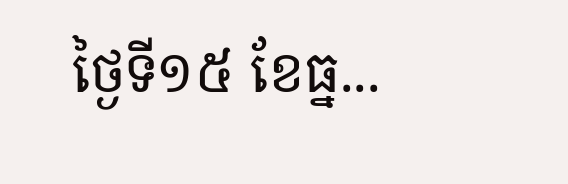ថ្ងៃទី១៥ ខែធ្ន...